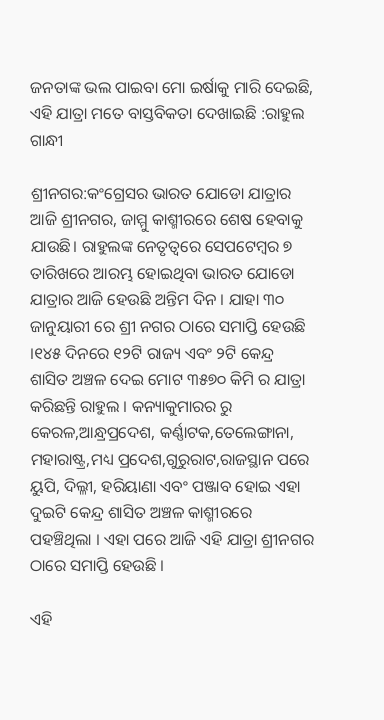ଜନତାଙ୍କ ଭଲ ପାଇବା ମୋ ଇର୍ଷାକୁ ମାରି ଦେଇଛି, ଏହି ଯାତ୍ରା ମତେ ବାସ୍ତବିକତା ଦେଖାଇଛି :ରାହୁଲ ଗାନ୍ଧୀ

ଶ୍ରୀନଗର:କଂଗ୍ରେସର ଭାରତ ଯୋଡୋ ଯାତ୍ରାର ଆଜି ଶ୍ରୀନଗର, ଜାମ୍ମୁ କାଶ୍ମୀରରେ ଶେଷ ହେବାକୁ ଯାଉଛି। ରାହୁଲଙ୍କ ନେତୃତ୍ୱରେ ସେପଟେମ୍ବର ୭ ତାରିଖରେ ଆରମ୍ଭ ହୋଇଥିବା ଭାରତ ଯୋଡୋ ଯାତ୍ରାର ଆଜି ହେଉଛି ଅନ୍ତିମ ଦିନ । ଯାହା ୩୦ ଜାନୁୟାରୀ ରେ ଶ୍ରୀ ନଗର ଠାରେ ସମାପ୍ତି ହେଉଛି ।୧୪୫ ଦିନରେ ୧୨ଟି ରାଜ୍ୟ ଏବଂ ୨ଟି କେନ୍ଦ୍ର ଶାସିତ ଅଞ୍ଚଳ ଦେଇ ମୋଟ ୩୫୭୦ କିମି ର ଯାତ୍ରା କରିଛନ୍ତି ରାହୁଲ । କନ୍ୟାକୁମାରର ରୁ କେରଳ,ଆନ୍ଧ୍ରପ୍ରଦେଶ, କର୍ଣ୍ଣାଟକ,ତେଲେଙ୍ଗାନା, ମହାରାଷ୍ଟ୍ର,ମଧ୍ୟ ପ୍ରଦେଶ,ଗୁରୁରାଟ,ରାଜସ୍ଥାନ ପରେ ୟୁପି, ଦିଲ୍ଳୀ, ହରିୟାଣା ଏବଂ ପଞ୍ଜାବ ହୋଇ ଏହା ଦୁଇଟି କେନ୍ଦ୍ର ଶାସିତ ଅଞ୍ଚଳ କାଶ୍ମୀରରେ ପହଞ୍ଚିଥିଲା । ଏହା ପରେ ଆଜି ଏହି ଯାତ୍ରା ଶ୍ରୀନଗର ଠାରେ ସମାପ୍ତି ହେଉଛି ।

ଏହି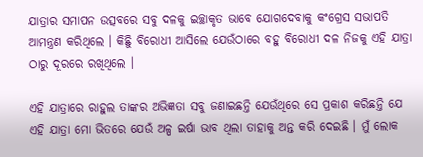ଯାତ୍ରାର ସମାପନ ଉତ୍ସବରେ ସବୁ ଦଳକୁ ଇଚ୍ଛାକୃତ ଭାବେ ଯୋଗଦେବାକୁ କଂଗ୍ରେସ ସଭାପତି ଆମନ୍ତ୍ରଣ କରିଥିଲେ । କିଛିୁ ବିରୋଧୀ ଆସିଲେ ଯେଉଁଠାରେ ବହୁ ବିରୋଧୀ ଦଳ ନିଜକୁ ଏହି ଯାତ୍ରା ଠାରୁ ଦୂରରେ ରଖିଥିଲେ ।

ଏହି ଯାତ୍ରାରେ ରାହୁଲ ତାଙ୍କର ଅଭିଜ୍ଞତା ସବୁ ଜଣାଇଛନ୍ତି ଯେଉଁଥିରେ ସେ ପ୍ରକାଶ କରିଛନ୍ତି ଯେ ଏହି ଯାତ୍ରା ମୋ ଭିତରେ ଯେଉଁ ଅଳ୍ପ ଇର୍ଷା ଭାବ ଥିଲା ତାହାକୁ ଅନ୍ତ କରି ଦେଇଛି । ମୁଁ ଲୋକ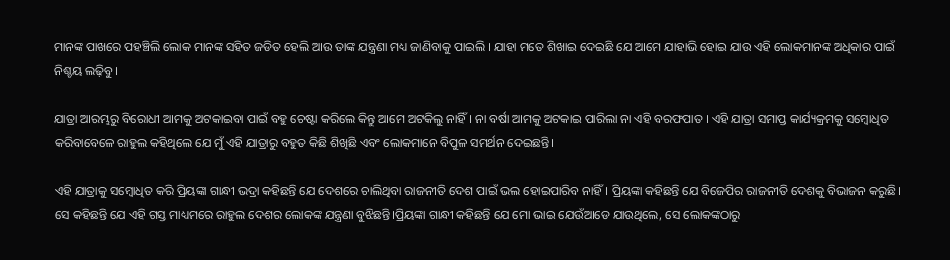ମାନଙ୍କ ପାଖରେ ପହଞ୍ଚିଲି ଲୋକ ମାନଙ୍କ ସହିତ ଜଡିତ ହେଲି ଆଉ ତାଙ୍କ ଯନ୍ତ୍ରଣା ମଧ୍ୟ ଜାଣିବାକୁ ପାଇଲି । ଯାହା ମତେ ଶିଖାଇ ଦେଇଛି ଯେ ଆମେ ଯାହାଭି ହୋଇ ଯାଉ ଏହି ଲୋକମାନଙ୍କ ଅଧିକାର ପାଇଁ ନିଶ୍ଚୟ ଲଢ଼ିବୁ ।

ଯାତ୍ରା ଆରମ୍ଭରୁ ବିରୋଧୀ ଆମକୁ ଅଟକାଇବା ପାଇଁ ବହୁ ଚେଷ୍ଟା କରିଲେ କିନ୍ତୁ ଆମେ ଅଟକିଲୁ ନାହିଁ । ନା ବର୍ଷା ଆମକୁ ଅଟକାଇ ପାରିଲା ନା ଏହି ବରଫପାତ । ଏହି ଯାତ୍ରା ସମାପ୍ତ କାର୍ଯ୍ୟକ୍ରମକୁ ସମ୍ବୋଧିତ କରିବାବେଳେ ରାହୁଲ କହିଥିଲେ ଯେ ମୁଁ ଏହି ଯାତ୍ରାରୁ ବହୁତ କିଛି ଶିଖିଛି ଏବଂ ଲୋକମାନେ ବିପୁଳ ସମର୍ଥନ ଦେଇଛନ୍ତି।

ଏହି ଯାତ୍ରାକୁ ସମ୍ବୋଧିତ କରି ପ୍ରିୟଙ୍କା ଗାନ୍ଧୀ ଭଦ୍ରା କହିଛନ୍ତି ଯେ ଦେଶରେ ଚାଲିଥିବା ରାଜନୀତି ଦେଶ ପାଇଁ ଭଲ ହୋଇପାରିବ ନାହିଁ। ପ୍ରିୟଙ୍କା କହିଛନ୍ତି ଯେ ବିଜେପିର ରାଜନୀତି ଦେଶକୁ ବିଭାଜନ କରୁଛି। ସେ କହିଛନ୍ତି ଯେ ଏହି ଗସ୍ତ ମାଧ୍ୟମରେ ରାହୁଲ ଦେଶର ଲୋକଙ୍କ ଯନ୍ତ୍ରଣା ବୁଝିଛନ୍ତି।ପ୍ରିୟଙ୍କା ଗାନ୍ଧୀ କହିଛନ୍ତି ଯେ ମୋ ଭାଇ ଯେଉଁଆଡେ ଯାଉଥିଲେ, ସେ ଲୋକଙ୍କଠାରୁ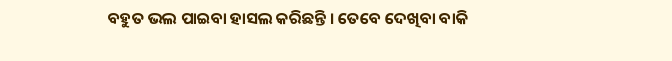ବହୁତ ଭଲ ପାଇବା ହାସଲ କରିଛନ୍ତି । ତେବେ ଦେଖିବା ବାକି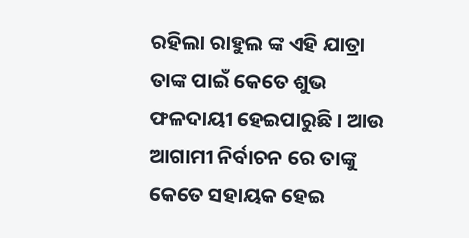ରହିଲା ରାହୁଲ ଙ୍କ ଏହି ଯାତ୍ରା ତାଙ୍କ ପାଇଁ କେତେ ଶୁଭ ଫଳଦାୟୀ ହେଇପାରୁଛି । ଆଉ ଆଗାମୀ ନିର୍ବାଚନ ରେ ତାଙ୍କୁ କେତେ ସହାୟକ ହେଇ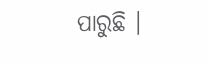ପାରୁଛି ।